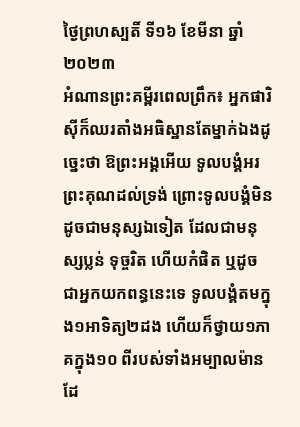ថ្ងៃព្រហស្បតិ៍ ទី១៦ ខែមីនា ឆ្នាំ២០២៣
អំណានព្រះគម្ពីរពេលព្រឹក៖ អ្នកផារិស៊ីក៏ឈរតាំងអធិស្ឋានតែម្នាក់ឯងដូច្នេះថា ឱព្រះអង្គអើយ ទូលបង្គំអរព្រះគុណដល់ទ្រង់ ព្រោះទូលបង្គំមិនដូចជាមនុស្សឯទៀត ដែលជាមនុស្សប្លន់ ទុច្ចរិត ហើយកំផិត ឬដូចជាអ្នកយកពន្ធនេះទេ ទូលបង្គំតមក្នុង១អាទិត្យ២ដង ហើយក៏ថ្វាយ១ភាគក្នុង១០ ពីរបស់ទាំងអម្បាលម៉ានដែ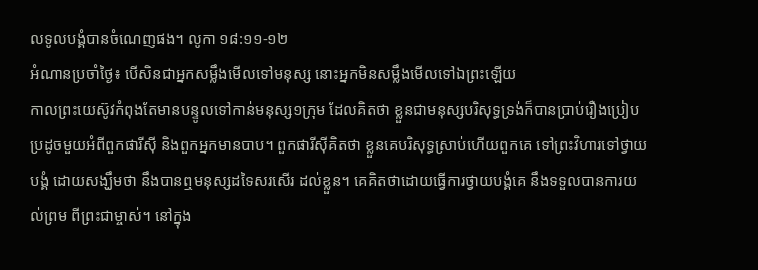លទូលបង្គំបានចំណេញផង។ លូកា ១៨:១១-១២
អំណានប្រចាំថ្ងៃ៖ បើសិនជាអ្នកសម្លឹងមើលទៅមនុស្ស នោះអ្នកមិនសម្លឹងមើលទៅឯព្រះឡើយ
កាលព្រះយេស៊ូវកំពុងតែមានបន្ទូលទៅកាន់មនុស្ស១ក្រុម ដែលគិតថា ខ្លួនជាមនុស្សបរិសុទ្ធទ្រង់ក៏បានប្រាប់រឿងប្រៀបប្រដូចមួយអំពីពួកផារីសុី និងពួកអ្នកមានបាប។ ពួកផារីសុីគិតថា ខ្លួនគេបរិសុទ្ធស្រាប់ហើយពួកគេ ទៅព្រះវិហារទៅថ្វាយបង្គំ ដោយសង្ឃឹមថា នឹងបានឮមនុស្សដទៃសរសើរ ដល់ខ្លួន។ គេគិតថាដោយធ្វើការថ្វាយបង្គំគេ នឹងទទួលបានការយល់ព្រម ពីព្រះជាម្ចាស់។ នៅក្នុង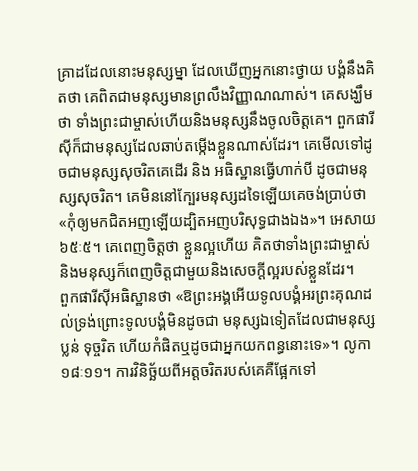គ្រាដដែលនោះមនុស្សម្នា ដែលឃើញអ្នកនោះថ្វាយ បង្គំនឹងគិតថា គេពិតជាមនុស្សមានព្រលឹងវិញ្ញាណណាស់។ គេសង្ឃឹមថា ទាំងព្រះជាម្ចាស់ហើយនិងមនុស្សនឹងចូលចិត្តគេ។ ពួកផារីសុីក៏ជាមនុស្សដែលឆាប់តម្កើងខ្លួនណាស់ដែរ។ គេមើលទៅដូចជាមនុស្សសុចរិតគេដើរ និង អធិស្ឋានធ្វើហាក់បី ដូចជាមនុស្សសុចរិត។ គេមិននៅក្បែរមនុស្សដទៃឡើយគេចង់ប្រាប់ថា «កុំឲ្យមកជិតអញឡើយដ្បិតអញបរិសុទ្ធជាងឯង»។ អេសាយ៦៥ៈ៥។ គេពេញចិត្តថា ខ្លួនល្អហើយ គិតថាទាំងព្រះជាម្ចាស់ និងមនុស្សក៏ពេញចិត្តជាមួយនិងសេចក្តីល្អរបស់ខ្លួនដែរ។
ពួកផារីសុីអធិស្ឋានថា «ឱព្រះអង្គអើយទូលបង្គំអរព្រះគុណដល់ទ្រង់ព្រោះទូលបង្គំមិនដូចជា មនុស្សឯទៀតដែលជាមនុស្សប្លន់ ទុច្ចរិត ហើយកំផិតឬដូចជាអ្នកយកពន្ធនោះទេ»។ លូកា១៨ៈ១១។ ការវិនិច្ឆ័យពីអត្តចរិតរបស់គេគឺផ្អែកទៅ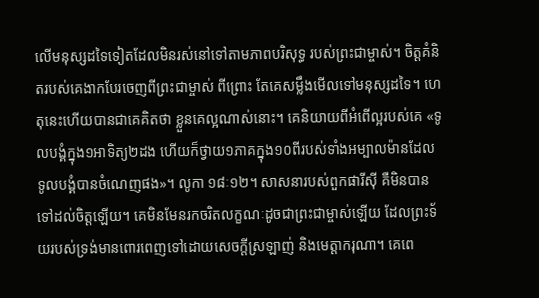លើមនុស្សដទៃទៀតដែលមិនរស់នៅទៅតាមភាពបរិសុទ្ធ របស់ព្រះជាម្ចាស់។ ចិត្តគំនិតរបស់គេងាកបែរចេញពីព្រះជាម្ចាស់ ពីព្រោះ តែគេសម្លឹងមើលទៅមនុស្សដទៃ។ ហេតុនេះហើយបានជាគេគិតថា ខ្លួនគេល្អណាស់នោះ។ គេនិយាយពីអំពើល្អរបស់គេ «ទូលបង្គំក្នុង១អាទិត្យ២ដង ហើយក៏ថ្វាយ១ភាគក្នុង១០ពីរបស់ទាំងអម្បាលម៉ានដែលទូលបង្គំបានចំណេញផង»។ លូកា ១៨ៈ១២។ សាសនារបស់ពួកផារីសុី គឺមិនបានទៅដល់ចិត្តឡើយ។ គេមិនមែនរកចរិតលក្ខណៈដូចជាព្រះជាម្ចាស់ឡើយ ដែលព្រះទ័យរបស់ទ្រង់មានពោរពេញទៅដោយសេចក្តីស្រឡាញ់ និងមេត្តាករុណា។ គេពេ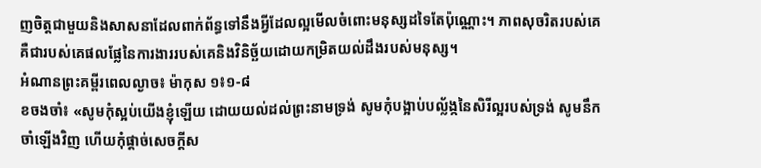ញចិត្តជាមួយនិងសាសនាដែលពាក់ព័ន្ធទៅនឹងអ្វីដែលល្អមើលចំពោះមនុស្សដទៃតែប៉ុណ្ណោះ។ ភាពសុចរិតរបស់គេគឺជារបស់គេផលផ្លែនៃការងាររបស់គេនិងវិនិច្ឆ័យដោយកម្រិតយល់ដឹងរបស់មនុស្ស។
អំណានព្រះគម្ពីរពេលល្ងាច៖ ម៉ាកុស ១៖១-៨
ខចងចាំ៖ «សូមកុំស្អប់យើងខ្ញុំឡើយ ដោយយល់ដល់ព្រះនាមទ្រង់ សូមកុំបង្អាប់បល្ល័ង្កនៃសិរីល្អរបស់ទ្រង់ សូមនឹកចាំឡើងវិញ ហើយកុំផ្តាច់សេចក្តីស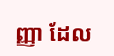ញ្ញា ដែល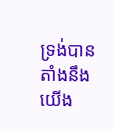ទ្រង់បានតាំងនឹងយើង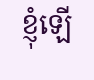ខ្ញុំឡើ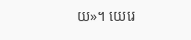យ»។ យេរេ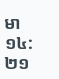មា ១៤:២១